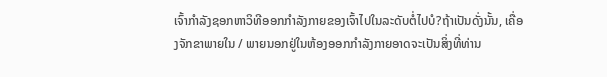ເຈົ້າກຳລັງຊອກຫາວິທີອອກກຳລັງກາຍຂອງເຈົ້າໄປໃນລະດັບຕໍ່ໄປບໍ?ຖ້າເປັນດັ່ງນັ້ນ, ເຄື່ອງຈັກຂາພາຍໃນ / ພາຍນອກຢູ່ໃນຫ້ອງອອກກໍາລັງກາຍອາດຈະເປັນສິ່ງທີ່ທ່ານ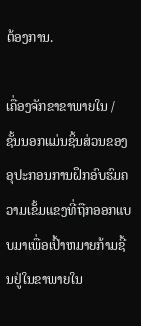ຕ້ອງການ.

ເຄື່ອງຈັກຂາຂາພາຍໃນ / ຊັ້ນນອກແມ່ນຊິ້ນສ່ວນຂອງອຸປະກອນການຝຶກອົບຮົມຄວາມເຂັ້ມແຂງທີ່ຖືກອອກແບບມາເພື່ອເປົ້າຫມາຍກ້າມຊີ້ນຢູ່ໃນຂາພາຍໃນ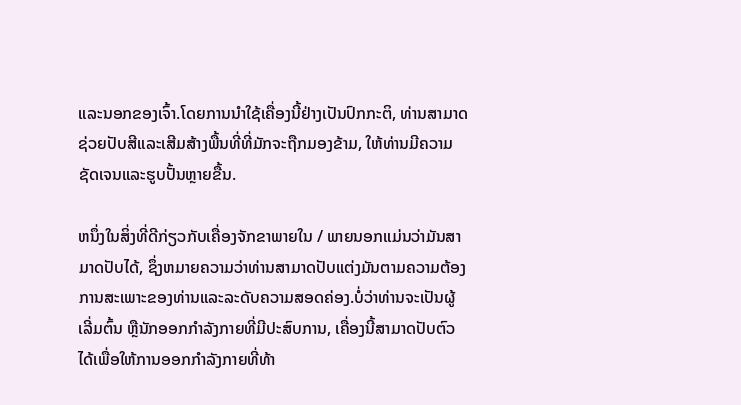ແລະນອກຂອງເຈົ້າ.ໂດຍການນໍາໃຊ້ເຄື່ອງນີ້ຢ່າງເປັນປົກກະຕິ, ທ່ານສາມາດຊ່ວຍປັບສີແລະເສີມສ້າງພື້ນທີ່ທີ່ມັກຈະຖືກມອງຂ້າມ, ໃຫ້ທ່ານມີຄວາມຊັດເຈນແລະຮູບປັ້ນຫຼາຍຂື້ນ.

ຫນຶ່ງໃນສິ່ງທີ່ດີກ່ຽວກັບເຄື່ອງຈັກຂາພາຍໃນ / ພາຍນອກແມ່ນວ່າມັນສາມາດປັບໄດ້, ຊຶ່ງຫມາຍຄວາມວ່າທ່ານສາມາດປັບແຕ່ງມັນຕາມຄວາມຕ້ອງການສະເພາະຂອງທ່ານແລະລະດັບຄວາມສອດຄ່ອງ.ບໍ່ວ່າທ່ານຈະເປັນຜູ້ເລີ່ມຕົ້ນ ຫຼືນັກອອກກຳລັງກາຍທີ່ມີປະສົບການ, ເຄື່ອງນີ້ສາມາດປັບຕົວໄດ້ເພື່ອໃຫ້ການອອກກຳລັງກາຍທີ່ທ້າ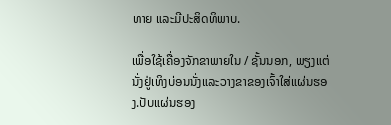ທາຍ ແລະມີປະສິດທິພາບ.

ເພື່ອໃຊ້ເຄື່ອງຈັກຂາພາຍໃນ / ຊັ້ນນອກ, ພຽງແຕ່ນັ່ງຢູ່ເທິງບ່ອນນັ່ງແລະວາງຂາຂອງເຈົ້າໃສ່ແຜ່ນຮອງ.ປັບແຜ່ນຮອງ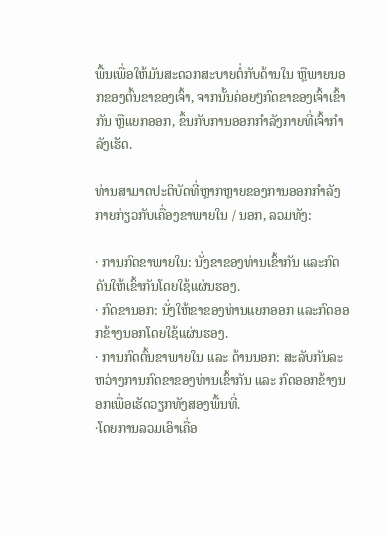ພື້ນເພື່ອໃຫ້ມັນສະດວກສະບາຍຕໍ່ກັບດ້ານໃນ ຫຼືພາຍນອກຂອງຕົ້ນຂາຂອງເຈົ້າ, ຈາກນັ້ນຄ່ອຍໆກົດຂາຂອງເຈົ້າເຂົ້າກັນ ຫຼືແຍກອອກ, ຂຶ້ນກັບການອອກກຳລັງກາຍທີ່ເຈົ້າກຳລັງເຮັດ.

ທ່ານສາມາດປະຕິບັດທີ່ຫຼາກຫຼາຍຂອງການອອກກໍາລັງກາຍກ່ຽວກັບເຄື່ອງຂາພາຍໃນ / ນອກ, ລວມທັງ:

· ການກົດຂາພາຍໃນ: ນັ່ງຂາຂອງທ່ານເຂົ້າກັນ ແລະກົດດັນໃຫ້ເຂົ້າກັນໂດຍໃຊ້ແຜ່ນຮອງ.
· ກົດຂານອກ: ນັ່ງໃຫ້ຂາຂອງທ່ານແຍກອອກ ແລະກົດອອກຂ້າງນອກໂດຍໃຊ້ແຜ່ນຮອງ.
· ການກົດຕົ້ນຂາພາຍໃນ ແລະ ດ້ານນອກ: ສະລັບກັນລະຫວ່າງການກົດຂາຂອງທ່ານເຂົ້າກັນ ແລະ ກົດອອກຂ້າງນອກເພື່ອເຮັດວຽກທັງສອງພື້ນທີ່.
·ໂດຍການລວມເອົາເຄື່ອ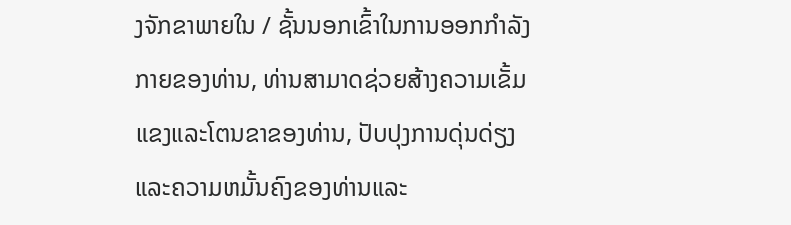ງຈັກຂາພາຍໃນ / ຊັ້ນນອກເຂົ້າໃນການອອກກໍາລັງກາຍຂອງທ່ານ, ທ່ານສາມາດຊ່ວຍສ້າງຄວາມເຂັ້ມແຂງແລະໂຕນຂາຂອງທ່ານ, ປັບປຸງການດຸ່ນດ່ຽງແລະຄວາມຫມັ້ນຄົງຂອງທ່ານແລະ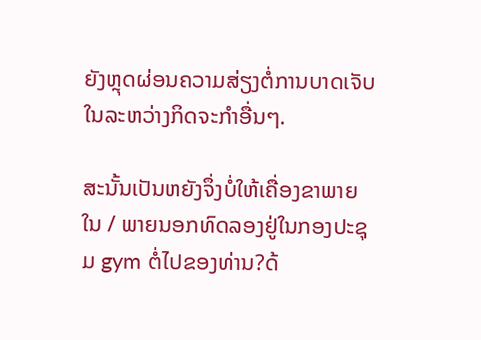ຍັງຫຼຸດຜ່ອນຄວາມສ່ຽງຕໍ່ການບາດເຈັບໃນລະຫວ່າງກິດຈະກໍາອື່ນໆ.

ສະນັ້ນເປັນຫຍັງຈຶ່ງບໍ່ໃຫ້ເຄື່ອງຂາພາຍໃນ / ພາຍນອກທົດລອງຢູ່ໃນກອງປະຊຸມ gym ຕໍ່ໄປຂອງທ່ານ?ດ້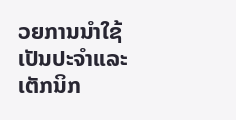ວຍການນໍາໃຊ້ເປັນປະຈໍາແລະເຕັກນິກ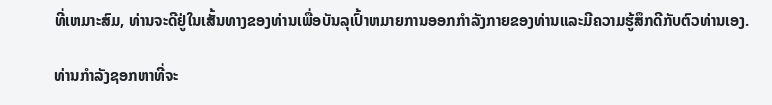ທີ່ເຫມາະສົມ, ທ່ານຈະດີຢູ່ໃນເສັ້ນທາງຂອງທ່ານເພື່ອບັນລຸເປົ້າຫມາຍການອອກກໍາລັງກາຍຂອງທ່ານແລະມີຄວາມຮູ້ສຶກດີກັບຕົວທ່ານເອງ.

ທ່ານກໍາລັງຊອກຫາທີ່ຈະ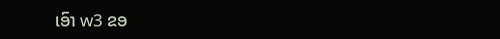ເອົາ w3 ຂອ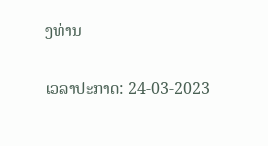ງທ່ານ


ເວລາປະກາດ: 24-03-2023